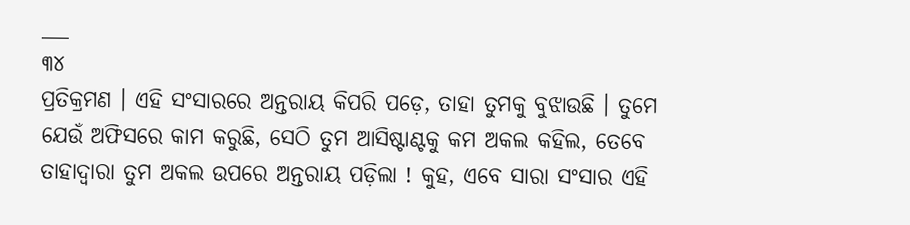___
୩୪
ପ୍ରତିକ୍ରମଣ । ଏହି ସଂସାରରେ ଅନ୍ତରାୟ କିପରି ପଡ଼େ, ତାହା ତୁମକୁ ବୁଝାଉଛି । ତୁମେ ଯେଉଁ ଅଫିସରେ କାମ କରୁଛି, ସେଠି ତୁମ ଆସିଷ୍ଟାଣ୍ଟକୁ କମ ଅକଲ କହିଲ, ତେବେ ତାହାଦ୍ବାରା ତୁମ ଅକଲ ଉପରେ ଅନ୍ତରାୟ ପଡ଼ିଲା ! କୁହ, ଏବେ ସାରା ସଂସାର ଏହି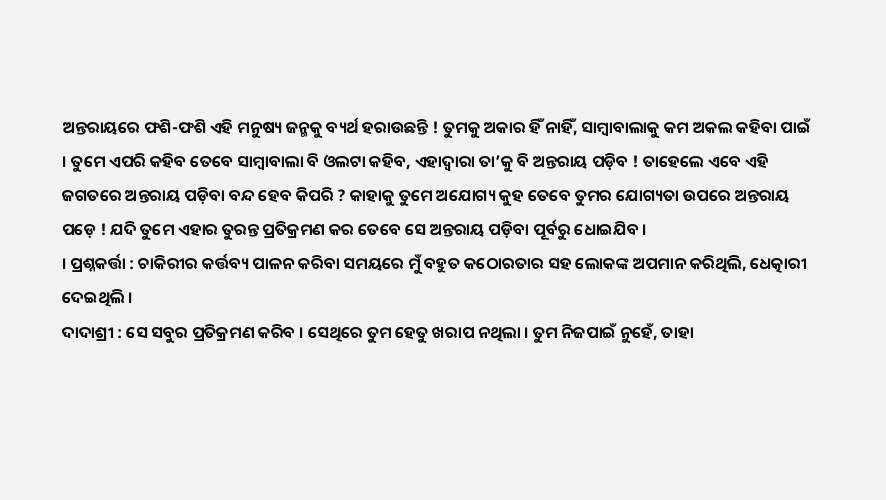ଅନ୍ତରାୟରେ ଫଶି-ଫଶି ଏହି ମନୁଷ୍ୟ ଜନ୍ମକୁ ବ୍ୟର୍ଥ ହରାଉଛନ୍ତି ! ତୁମକୁ ଅକାର ହିଁ ନାହିଁ, ସାମ୍ବାବାଲାକୁ କମ ଅକଲ କହିବା ପାଇଁ । ତୁମେ ଏପରି କହିବ ତେବେ ସାମ୍ବାବାଲା ବି ଓଲଟା କହିବ, ଏହାଦ୍ୱାରା ତା’କୁ ବି ଅନ୍ତରାୟ ପଡ଼ିବ ! ତାହେଲେ ଏବେ ଏହି ଜଗତରେ ଅନ୍ତରାୟ ପଡ଼ିବା ବନ୍ଦ ହେବ କିପରି ? କାହାକୁ ତୁମେ ଅଯୋଗ୍ୟ କୁହ ତେବେ ତୁମର ଯୋଗ୍ୟତା ଉପରେ ଅନ୍ତରାୟ ପଡ଼େ ! ଯଦି ତୁମେ ଏହାର ତୁରନ୍ତ ପ୍ରତିକ୍ରମଣ କର ତେବେ ସେ ଅନ୍ତରାୟ ପଡ଼ିବା ପୂର୍ବରୁ ଧୋଇଯିବ ।
। ପ୍ରଶ୍ନକର୍ତ୍ତା : ଚାକିରୀର କର୍ତ୍ତବ୍ୟ ପାଳନ କରିବା ସମୟରେ ମୁଁ ବହୁତ କଠୋରତାର ସହ ଲୋକଙ୍କ ଅପମାନ କରିଥିଲି, ଧେତ୍କାରୀ ଦେଇଥିଲି ।
ଦାଦାଶ୍ରୀ : ସେ ସବୁର ପ୍ରତିକ୍ରମଣ କରିବ । ସେଥିରେ ତୁମ ହେତୁ ଖରାପ ନଥିଲା । ତୁମ ନିଜପାଇଁ ନୁହେଁ, ତାହା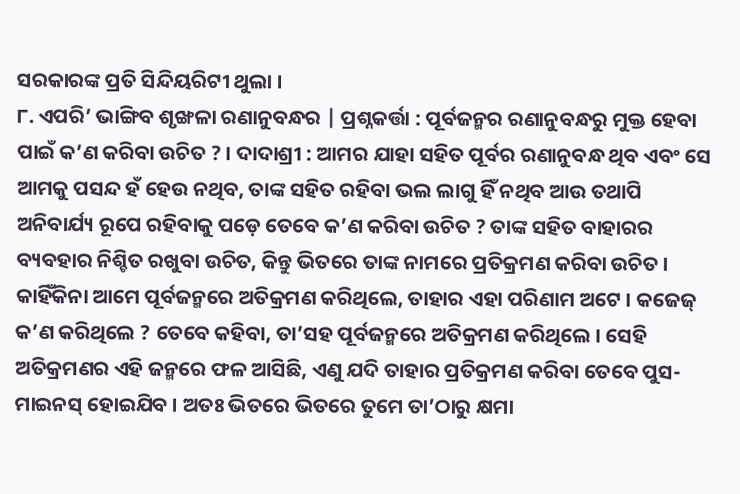ସରକାରଙ୍କ ପ୍ରତି ସିନ୍ଦିୟରିଟୀ ଥୁଲା ।
୮. ଏପରି’ ଭାଙ୍ଗିବ ଶୃଙ୍ଖଳା ରଣାନୁବନ୍ଧର | ପ୍ରଶ୍ନକର୍ତ୍ତା : ପୂର୍ବଜନ୍ମର ରଣାନୁବନ୍ଧରୁ ମୁକ୍ତ ହେବା ପାଇଁ କ’ଣ କରିବା ଉଚିତ ? । ଦାଦାଶ୍ରୀ : ଆମର ଯାହା ସହିତ ପୂର୍ବର ରଣାନୁବନ୍ଧ ଥିବ ଏବଂ ସେ ଆମକୁ ପସନ୍ଦ ହଁ ହେଉ ନଥିବ, ତାଙ୍କ ସହିତ ରହିବା ଭଲ ଲାଗୁ ହିଁ ନଥିବ ଆଉ ତଥାପି ଅନିବାର୍ଯ୍ୟ ରୂପେ ରହିବାକୁ ପଡ଼େ ତେବେ କ’ଣ କରିବା ଉଚିତ ? ତାଙ୍କ ସହିତ ବାହାରର ବ୍ୟବହାର ନିଶ୍ଚିତ ରଖୁବା ଉଚିତ, କିନ୍ତୁ ଭିତରେ ତାଙ୍କ ନାମରେ ପ୍ରତିକ୍ରମଣ କରିବା ଉଚିତ । କାହିଁକିନା ଆମେ ପୂର୍ବଜନ୍ମରେ ଅତିକ୍ରମଣ କରିଥିଲେ, ତାହାର ଏହା ପରିଣାମ ଅଟେ । କଜେଜ୍ କ’ଣ କରିଥିଲେ ? ତେବେ କହିବା, ତା’ସହ ପୂର୍ବଜନ୍ମରେ ଅତିକ୍ରମଣ କରିଥିଲେ । ସେହି ଅତିକ୍ରମଣର ଏହି ଜନ୍ମରେ ଫଳ ଆସିଛି, ଏଣୁ ଯଦି ତାହାର ପ୍ରତିକ୍ରମଣ କରିବା ତେବେ ପୁସ-ମାଇନସ୍ ହୋଇଯିବ । ଅତଃ ଭିତରେ ଭିତରେ ତୁମେ ତା’ଠାରୁ କ୍ଷମା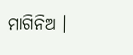ମାଗିନିଅ ।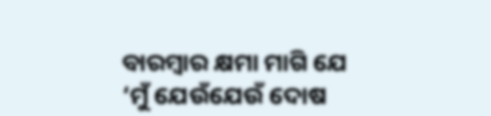ବାରମ୍ବାର କ୍ଷମା ମାଗି ଯେ ‘ମୁଁ ଯେଉଁଯେଉଁ ଦୋଷ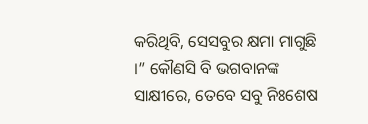କରିଥିବି, ସେସବୁର କ୍ଷମା ମାଗୁଛି ।” କୌଣସି ବି ଭଗବାନଙ୍କ ସାକ୍ଷୀରେ, ତେବେ ସବୁ ନିଃଶେଷ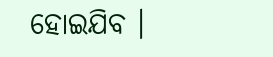ହୋଇଯିବ ।